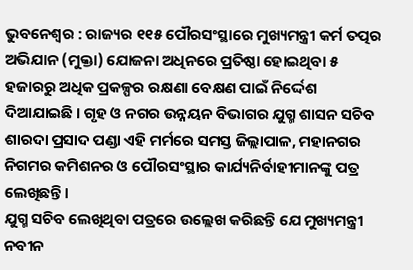ଭୁବନେଶ୍ୱର : ରାଜ୍ୟର ୧୧୫ ପୌରସଂସ୍ଥାରେ ମୁଖ୍ୟମନ୍ତ୍ରୀ କର୍ମ ତତ୍ପର ଅଭିଯାନ (ମୁକ୍ତା) ଯୋଜନା ଅଧିନରେ ପ୍ରତିଷ୍ଠା ହୋଇଥିବା ୫ ହଜାରରୁ ଅଧିକ ପ୍ରକଳ୍ପର ରକ୍ଷଣା ବେକ୍ଷଣ ପାଇଁ ନିର୍ଦ୍ଦେଶ ଦିଆଯାଇଛି । ଗୃହ ଓ ନଗର ଉନ୍ନୟନ ବିଭାଗର ଯୁଗ୍ମ ଶାସନ ସଚିବ ଶାରଦା ପ୍ରସାଦ ପଣ୍ଡା ଏହି ମର୍ମରେ ସମସ୍ତ ଜିଲ୍ଲାପାଳ, ମହାନଗର ନିଗମର କମିଶନର ଓ ପୌରସଂସ୍ଥାର କାର୍ଯ୍ୟନିର୍ବାହୀମାନଙ୍କୁ ପତ୍ର ଲେଖିଛନ୍ତି ।
ଯୁଗ୍ମ ସଚିବ ଲେଖିଥିବା ପତ୍ରରେ ଉଲ୍ଲେଖ କରିଛନ୍ତି ଯେ ମୁଖ୍ୟମନ୍ତ୍ରୀ ନବୀନ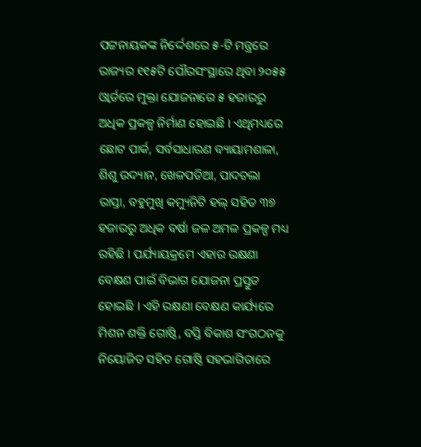ପଟ୍ଟନାୟକଙ୍କ ନିର୍ଦ୍ଦେଶରେ ୫-ଟି ମନ୍ତ୍ରରେ ରାଜ୍ୟର ୧୧୫ଟି ପୌରସଂସ୍ଥାରେ ଥିବା ୨୦୫୫ ଓ୍ବାର୍ଡରେ ମୁକ୍ତା ଯୋଜନାରେ ୫ ହଜାରରୁ ଅଧିକ ପ୍ରକଳ୍ପ ନିର୍ମାଣ ହୋଇଛି । ଏଥିମଧ୍ୟରେ ଛୋଟ ପାର୍କ, ସର୍ବସାଧାରଣ ବ୍ୟାୟାମଶାଳା, ଶିଶୁ ଉଦ୍ୟାନ, ଖେଳପଡିଆ, ପାଦଚଲା ରାସ୍ତା, ବହୁମୁଖି କମ୍ୟୁନିଟି ହଲ୍ ସହିତ ୩୭ ହଜାରରୁ ଅଧିକ ବର୍ଷା ଜଳ ଅମଳ ପ୍ରକଳ୍ପ ମଧ୍ୟ ରହିଛି । ପର୍ଯ୍ୟାୟକ୍ରମେ ଏହାର ରକ୍ଷଣା ବେକ୍ଷଣ ପାଇଁ ବିଭାଗ ଯୋଜନା ପ୍ରସ୍ତୁତ ହୋଇଛି । ଏହି ରକ୍ଷଣା ବେକ୍ଷଣ କାର୍ଯ୍ୟରେ ମିଶନ ଶକ୍ତି ଗୋଷ୍ଠି, ବସ୍ତି ବିକାଶ ସଂଗଠନକୁ ନିୟୋଜିତ ସହିତ ଗୋଷ୍ଠି ସହଭାଗିତାରେ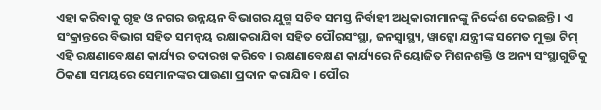ଏହା କରିବାକୁ ଗୃହ ଓ ନଗର ଉନ୍ନୟନ ବିଭାଗର ଯୁଗ୍ମ ସଚିବ ସମସ୍ତ ନିର୍ବାହୀ ଅଧିକାରୀମାନଙ୍କୁ ନିର୍ଦ୍ଦେଶ ଦେଇଛନ୍ତି । ଏ ସଂକ୍ରାନ୍ତରେ ବିଭାଗ ସହିତ ସମନ୍ୱୟ ରକ୍ଷାକରାଯିବା ସହିତ ପୌରସଂସ୍ଥା, ଜନସ୍ୱାସ୍ଥ୍ୟ, ୱାଟ୍କୋ ଯନ୍ତ୍ରୀଙ୍କ ସମେତ ମୁକ୍ତା ଟିମ୍ ଏହି ରକ୍ଷଣାବେକ୍ଷଣ କାର୍ଯ୍ୟର ତଦାରଖ କରିବେ । ରକ୍ଷଣାବେକ୍ଷଣ କାର୍ଯ୍ୟରେ ନିୟୋଜିତ ମିଶନଶକ୍ତି ଓ ଅନ୍ୟ ସଂସ୍ଥାଗୁଡିକୁ ଠିକଣା ସମୟରେ ସେମାନଙ୍କର ପାଉଣା ପ୍ରଦାନ କରାଯିବ । ପୌର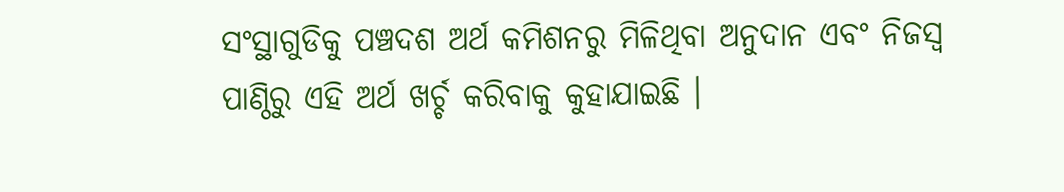ସଂସ୍ଥାଗୁଡିକୁ ପଞ୍ଚଦଶ ଅର୍ଥ କମିଶନରୁ ମିଳିଥିବା ଅନୁଦାନ ଏବଂ ନିଜସ୍ବ ପାଣ୍ଠିରୁ ଏହି ଅର୍ଥ ଖର୍ଚ୍ଚ କରିବାକୁ କୁହାଯାଇଛି ।